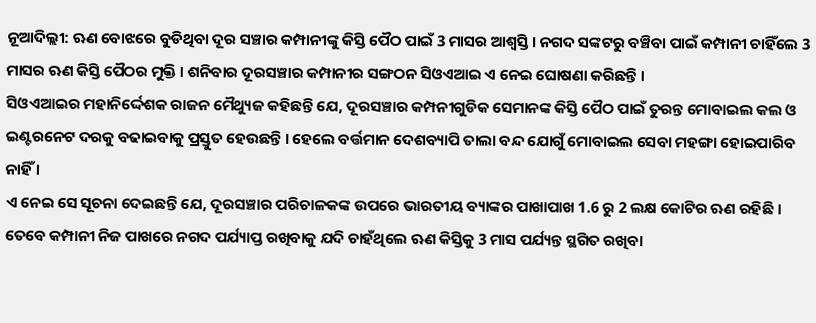ନୂଆଦିଲ୍ଲୀ: ଋଣ ବୋଝରେ ବୁଡିଥିବା ଦୂର ସଞ୍ଚାର କମ୍ପାନୀଙ୍କୁ କିସ୍ତି ପୈଠ ପାଇଁ 3 ମାସର ଆଶ୍ବସ୍ତି । ନଗଦ ସଙ୍କଟରୁ ବଞ୍ଚିବା ପାଇଁ କମ୍ପାନୀ ଚାହିଁଲେ 3 ମାସର ଋଣ କିସ୍ତି ପୈଠର ମୁକ୍ତି । ଶନିବାର ଦୂରସଞ୍ଚାର କମ୍ପାନୀର ସଙ୍ଗଠନ ସିଓଏଆଇ ଏ ନେଇ ଘୋଷଣା କରିଛନ୍ତି ।
ସିଓଏଆଇର ମହାନିର୍ଦ୍ଦେଶକ ରାଜନ ମୈଥ୍ୟୁଜ କହିଛନ୍ତି ଯେ, ଦୂରସଞ୍ଚାର କମ୍ପନୀଗୁଡିକ ସେମାନଙ୍କ କିସ୍ତି ପୈଠ ପାଇଁ ତୁରନ୍ତ ମୋବାଇଲ କଲ ଓ ଇଣ୍ଟରନେଟ ଦରକୁ ବଢାଇବାକୁ ପ୍ରସ୍ତୁତ ହେଉଛନ୍ତି । ହେଲେ ବର୍ତ୍ତମାନ ଦେଶବ୍ୟାପି ତାଲା ବନ୍ଦ ଯୋଗୁଁ ମୋବାଇଲ ସେବା ମହଙ୍ଗା ହୋଇପାରିବ ନାହିଁ ।
ଏ ନେଇ ସେ ସୂଚନା ଦେଇଛନ୍ତି ଯେ, ଦୂରସଞ୍ଚାର ପରିଚାଳକଙ୍କ ଉପରେ ଭାରତୀୟ ବ୍ୟାଙ୍କର ପାଖାପାଖ 1.6 ରୁ 2 ଲକ୍ଷ କୋଟିର ଋଣ ରହିଛି । ତେବେ କମ୍ପାନୀ ନିଜ ପାଖରେ ନଗଦ ପର୍ଯ୍ୟାପ୍ତ ରଖିବାକୁ ଯଦି ଚାହଁଥିଲେ ଋଣ କିସ୍ତିକୁ 3 ମାସ ପର୍ଯ୍ୟନ୍ତ ସ୍ଥଗିତ ରଖିବା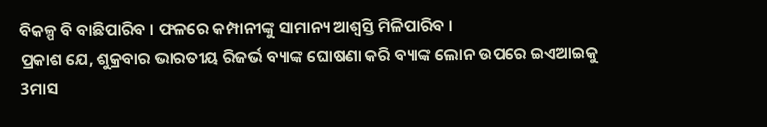ବିକଳ୍ପ ବି ବାଛିପାରିବ । ଫଳରେ କମ୍ପାନୀଙ୍କୁ ସାମାନ୍ୟ ଆଶ୍ବସ୍ତି ମିଳିପାରିବ ।
ପ୍ରକାଶ ଯେ, ଶୁକ୍ରବାର ଭାରତୀୟ ରିଜର୍ଭ ବ୍ୟାଙ୍କ ଘୋଷଣା କରି ବ୍ୟାଙ୍କ ଲୋନ ଉପରେ ଇଏଆଇକୁ 3ମାସ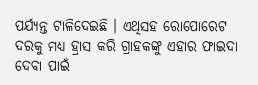ପର୍ଯ୍ୟନ୍ତ ଟାଳିଦେଇଛି । ଏଥିସହ ରୋପୋରେଟ ଦରକୁ ମଧ୍ୟ ହ୍ରାସ କରି ଗ୍ରାହକଙ୍କୁ ଏହାର ଫାଇଦା ଦେବା ପାଇଁ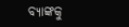ବ୍ୟାଙ୍କକୁ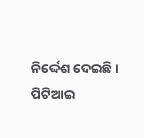ନିର୍ଦ୍ଦେଶ ଦେଇଛି ।
ପିଟିଆଇ